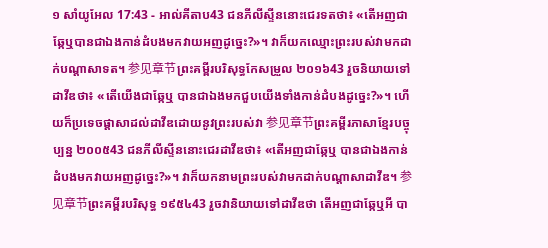១ សាំយូអែល 17:43 - អាល់គីតាប43 ជនភីលីស្ទីននោះជេរទតថា៖ «តើអញជាឆ្កែឬបានជាឯងកាន់ដំបងមកវាយអញដូច្នេះ?»។ វាក៏យកឈ្មោះព្រះរបស់វាមកដាក់បណ្តាសាទត។ 参见章节ព្រះគម្ពីរបរិសុទ្ធកែសម្រួល ២០១៦43 រួចនិយាយទៅដាវីឌថា៖ «តើយើងជាឆ្កែឬ បានជាឯងមកជួបយើងទាំងកាន់ដំបងដូច្នេះ?»។ ហើយក៏ប្រទេចផ្ដាសាដល់ដាវីឌដោយនូវព្រះរបស់វា 参见章节ព្រះគម្ពីរភាសាខ្មែរបច្ចុប្បន្ន ២០០៥43 ជនភីលីស្ទីននោះជេរដាវីឌថា៖ «តើអញជាឆ្កែឬ បានជាឯងកាន់ដំបងមកវាយអញដូច្នេះ?»។ វាក៏យកនាមព្រះរបស់វាមកដាក់បណ្ដាសាដាវីឌ។ 参见章节ព្រះគម្ពីរបរិសុទ្ធ ១៩៥៤43 រួចវានិយាយទៅដាវីឌថា តើអញជាឆ្កែឬអី បា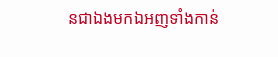នជាឯងមកឯអញទាំងកាន់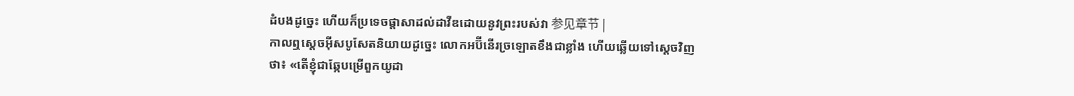ដំបងដូច្នេះ ហើយក៏ប្រទេចផ្តាសាដល់ដាវីឌដោយនូវព្រះរបស់វា 参见章节 |
កាលឮស្តេចអ៊ីសបូសែតនិយាយដូច្នេះ លោកអប៊ីនើរច្រឡោតខឹងជាខ្លាំង ហើយឆ្លើយទៅស្តេចវិញថា៖ «តើខ្ញុំជាឆ្កែបម្រើពួកយូដា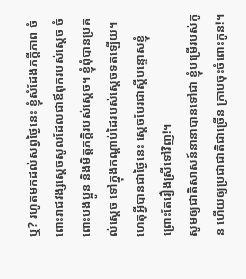ឬ? រហូតមកដល់សព្វថ្ងៃនេះ ខ្ញុំសំដែងភក្តីភាព ចំពោះរាជវង្សស្តេចសូលដែលជាឪពុករបស់ស្តេច ចំពោះបងប្អូន និងមិត្តភក្តិរបស់ស្តេច។ ខ្ញុំពុំបានប្រគល់ស្តេច ទៅក្នុងកណ្តាប់ដៃរបស់ស្តេចទតឡើយ។ ហេតុអ្វីបានជាថ្ងៃនេះ ស្តេចបែរជាស្តីបន្ទោសខ្ញុំ ព្រោះតែរឿងស្រីទៅវិញ!។
សូមឲ្យជាតិសាសន៍នានាបានទៅជា ខ្ញុំបម្រើរបស់កូន ហើយឲ្យប្រជាជាតិជាច្រើន ក្រាបចុះចំពោះកូន!។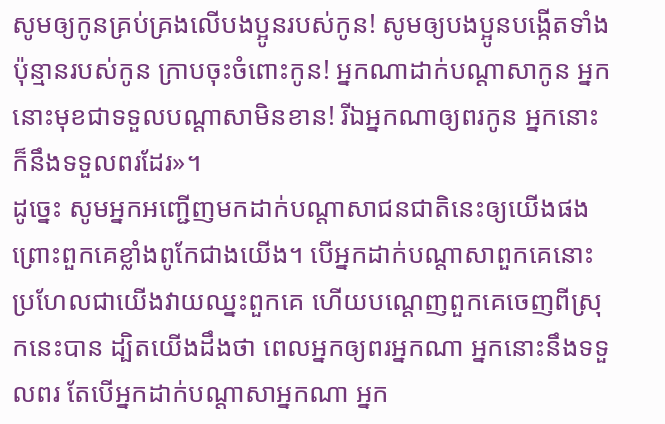សូមឲ្យកូនគ្រប់គ្រងលើបងប្អូនរបស់កូន! សូមឲ្យបងប្អូនបង្កើតទាំងប៉ុន្មានរបស់កូន ក្រាបចុះចំពោះកូន! អ្នកណាដាក់បណ្តាសាកូន អ្នកនោះមុខជាទទួលបណ្តាសាមិនខាន! រីឯអ្នកណាឲ្យពរកូន អ្នកនោះក៏នឹងទទួលពរដែរ»។
ដូច្នេះ សូមអ្នកអញ្ជើញមកដាក់បណ្តាសាជនជាតិនេះឲ្យយើងផង ព្រោះពួកគេខ្លាំងពូកែជាងយើង។ បើអ្នកដាក់បណ្តាសាពួកគេនោះ ប្រហែលជាយើងវាយឈ្នះពួកគេ ហើយបណ្តេញពួកគេចេញពីស្រុកនេះបាន ដ្បិតយើងដឹងថា ពេលអ្នកឲ្យពរអ្នកណា អ្នកនោះនឹងទទួលពរ តែបើអ្នកដាក់បណ្តាសាអ្នកណា អ្នក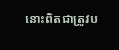នោះពិតជាត្រូវប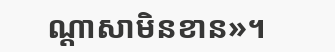ណ្តាសាមិនខាន»។